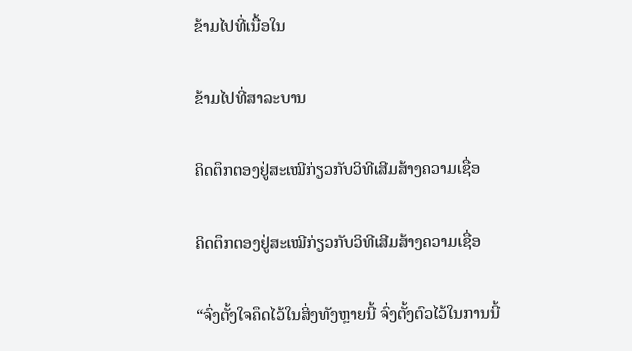ຂ້າມໄປທີ່ເນື້ອໃນ

ຂ້າມໄປທີ່ສາລະບານ

ຄິດຕຶກຕອງຢູ່ສະເໝີກ່ຽວກັບວິທີເສີມສ້າງຄວາມເຊື່ອ

ຄິດຕຶກຕອງຢູ່ສະເໝີກ່ຽວກັບວິທີເສີມສ້າງຄວາມເຊື່ອ

“ຈົ່ງຕັ້ງໃຈຄຶດໄວ້ໃນສິ່ງທັງຫຼາຍນີ້ ຈົ່ງຕັ້ງຕົວໄວ້ໃນການນີ້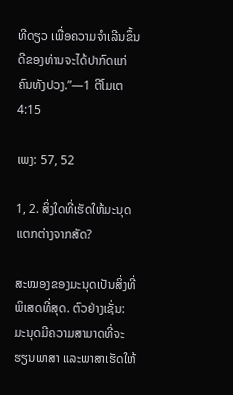ທີດຽວ ເພື່ອຄວາມຈຳເລີນຂຶ້ນດີຂອງທ່ານຈະໄດ້ປາກົດແກ່ຄົນທັງປວງ.”—1 ຕີໂມເຕ 4:15

ເພງ: 57, 52

1, 2. ສິ່ງໃດທີ່ເຮັດໃຫ້ມະນຸດແຕກຕ່າງຈາກສັດ?

ສະໝອງຂອງມະນຸດເປັນສິ່ງທີ່ພິເສດທີ່ສຸດ. ຕົວຢ່າງເຊັ່ນ: ມະນຸດມີຄວາມສາມາດທີ່ຈະຮຽນພາສາ ແລະພາສາເຮັດໃຫ້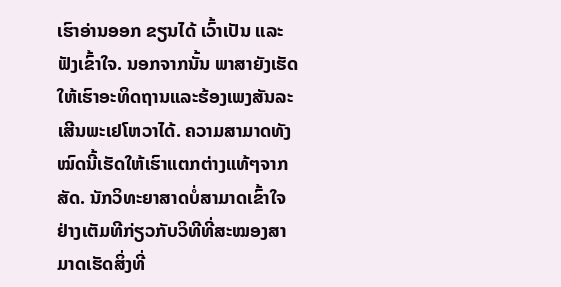ເຮົາອ່ານອອກ ຂຽນໄດ້ ເວົ້າເປັນ ແລະຟັງເຂົ້າໃຈ. ນອກຈາກນັ້ນ ພາສາຍັງເຮັດໃຫ້ເຮົາອະທິດຖານແລະຮ້ອງເພງສັນລະເສີນພະເຢໂຫວາໄດ້. ຄວາມສາມາດທັງໝົດນີ້ເຮັດໃຫ້ເຮົາແຕກຕ່າງແທ້ໆຈາກສັດ. ນັກວິທະຍາສາດບໍ່ສາມາດເຂົ້າໃຈຢ່າງເຕັມທີກ່ຽວກັບວິທີທີ່ສະໝອງສາມາດເຮັດສິ່ງທີ່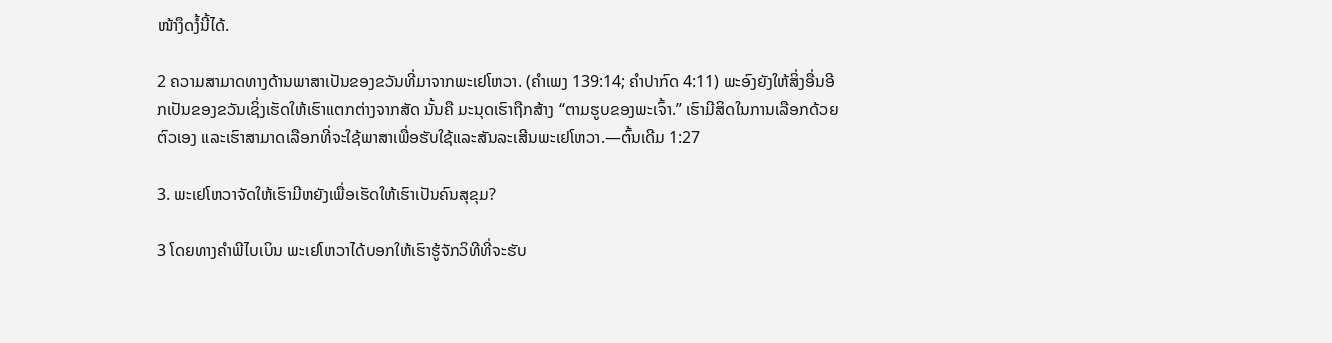ໜ້າງຶດງໍ້ນີ້ໄດ້.

2 ຄວາມສາມາດທາງດ້ານພາສາເປັນຂອງຂວັນທີ່ມາຈາກພະເຢໂຫວາ. (ຄຳເພງ 139:14; ຄຳປາກົດ 4:11) ພະອົງຍັງໃຫ້ສິ່ງອື່ນອີກເປັນຂອງຂວັນເຊິ່ງເຮັດໃຫ້ເຮົາແຕກຕ່າງຈາກສັດ ນັ້ນຄື ມະນຸດເຮົາຖືກສ້າງ “ຕາມຮູບຂອງພະເຈົ້າ.” ເຮົາມີສິດໃນການເລືອກດ້ວຍຕົວເອງ ແລະເຮົາສາມາດເລືອກທີ່ຈະໃຊ້ພາສາເພື່ອຮັບໃຊ້ແລະສັນລະເສີນພະເຢໂຫວາ.—ຕົ້ນເດີມ 1:27

3. ພະເຢໂຫວາຈັດໃຫ້ເຮົາມີຫຍັງເພື່ອເຮັດໃຫ້ເຮົາເປັນຄົນສຸຂຸມ?

3 ໂດຍທາງຄຳພີໄບເບິນ ພະເຢໂຫວາໄດ້ບອກໃຫ້ເຮົາຮູ້ຈັກວິທີທີ່ຈະຮັບ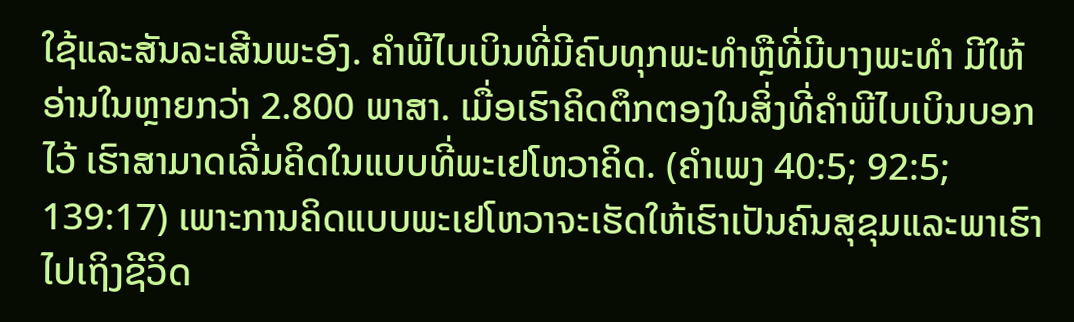ໃຊ້ແລະສັນລະເສີນພະອົງ. ຄຳພີໄບເບິນທີ່ມີຄົບທຸກພະທຳຫຼືທີ່ມີບາງພະທຳ ມີໃຫ້ອ່ານໃນຫຼາຍກວ່າ 2.800 ພາສາ. ເມື່ອເຮົາຄິດຕຶກຕອງໃນສິ່ງທີ່ຄຳພີໄບເບິນບອກໄວ້ ເຮົາສາມາດເລີ່ມຄິດໃນແບບທີ່ພະເຢໂຫວາຄິດ. (ຄຳເພງ 40:5; 92:5; 139:17) ເພາະການຄິດແບບພະເຢໂຫວາຈະເຮັດໃຫ້ເຮົາເປັນຄົນສຸຂຸມແລະພາເຮົາໄປເຖິງຊີວິດ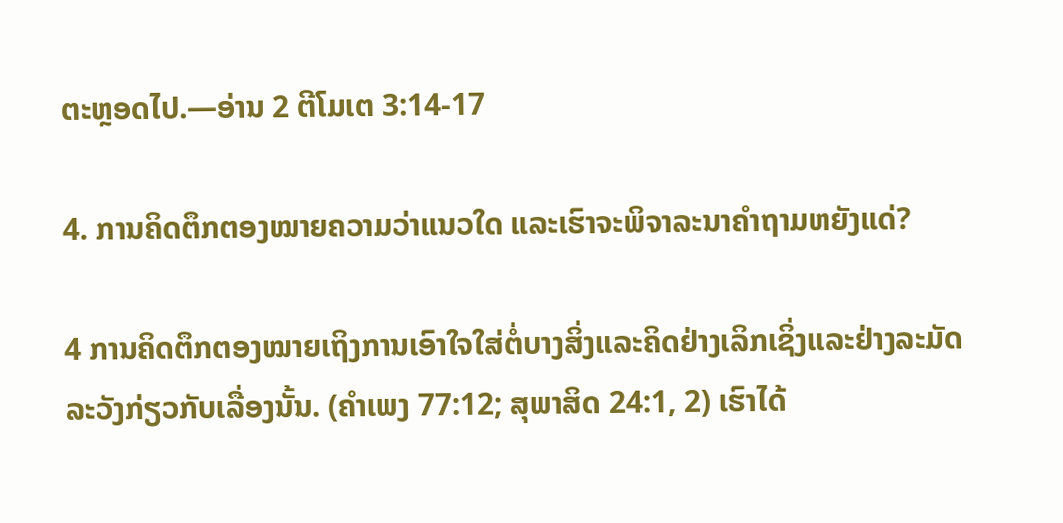ຕະຫຼອດໄປ.—ອ່ານ 2 ຕີໂມເຕ 3:14-17

4. ການຄິດຕຶກຕອງໝາຍຄວາມວ່າແນວໃດ ແລະເຮົາຈະພິຈາລະນາຄຳຖາມຫຍັງແດ່?

4 ການຄິດຕຶກຕອງໝາຍເຖິງການເອົາໃຈໃສ່ຕໍ່ບາງສິ່ງແລະຄິດຢ່າງເລິກເຊິ່ງແລະຢ່າງລະມັດລະວັງກ່ຽວກັບເລື່ອງນັ້ນ. (ຄຳເພງ 77:12; ສຸພາສິດ 24:1, 2) ເຮົາໄດ້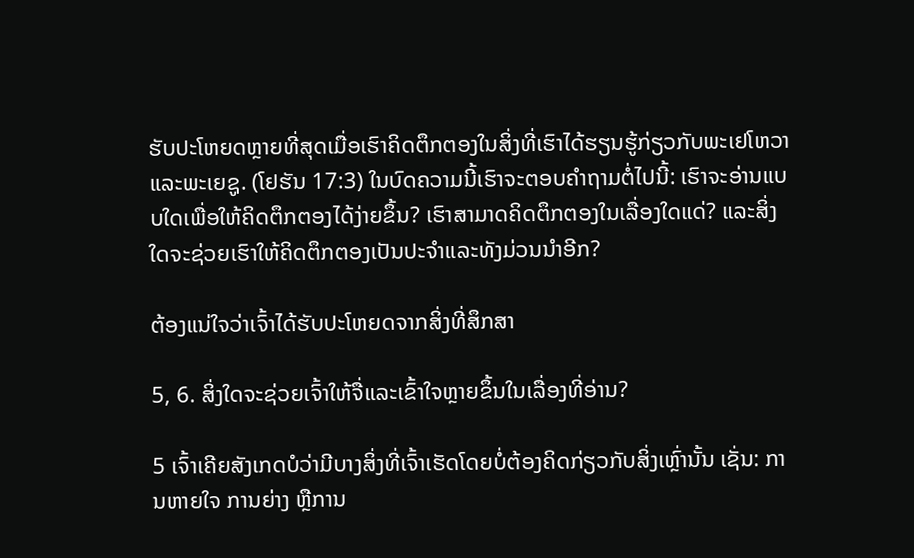ຮັບປະໂຫຍດຫຼາຍທີ່ສຸດເມື່ອເຮົາຄິດຕຶກຕອງໃນສິ່ງທີ່ເຮົາໄດ້ຮຽນຮູ້ກ່ຽວກັບພະເຢໂຫວາແລະພະເຍຊູ. (ໂຢຮັນ 17:3) ໃນບົດຄວາມນີ້ເຮົາຈະຕອບຄຳຖາມຕໍ່ໄປນີ້: ເຮົາຈະອ່ານແບບໃດເພື່ອໃຫ້ຄິດຕຶກຕອງໄດ້ງ່າຍຂຶ້ນ? ເຮົາສາມາດຄິດຕຶກຕອງໃນເລື່ອງໃດແດ່? ແລະສິ່ງໃດຈະຊ່ວຍເຮົາໃຫ້ຄິດຕຶກຕອງເປັນປະຈຳແລະທັງມ່ວນນຳອີກ?

ຕ້ອງແນ່ໃຈວ່າເຈົ້າໄດ້ຮັບປະໂຫຍດຈາກສິ່ງທີ່ສຶກສາ

5, 6. ສິ່ງໃດຈະຊ່ວຍເຈົ້າໃຫ້ຈື່ແລະເຂົ້າໃຈຫຼາຍຂຶ້ນໃນເລື່ອງທີ່ອ່ານ?

5 ເຈົ້າເຄີຍສັງເກດບໍວ່າມີບາງສິ່ງທີ່ເຈົ້າເຮັດໂດຍບໍ່ຕ້ອງຄິດກ່ຽວກັບສິ່ງເຫຼົ່ານັ້ນ ເຊັ່ນ: ການຫາຍໃຈ ການຍ່າງ ຫຼືການ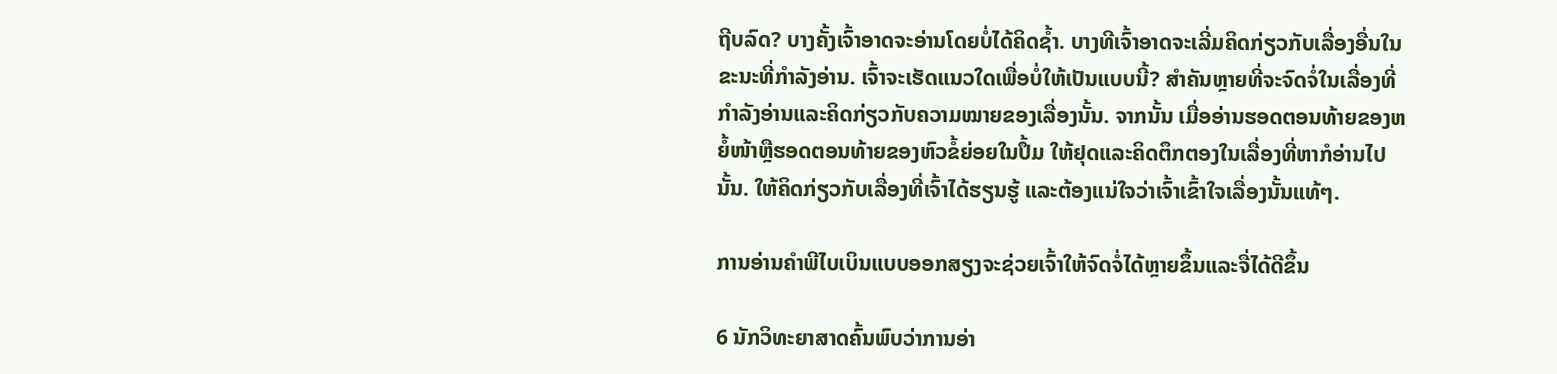ຖີບລົດ? ບາງຄັ້ງເຈົ້າອາດຈະອ່ານໂດຍບໍ່ໄດ້ຄິດຊໍ້າ. ບາງທີເຈົ້າອາດຈະເລີ່ມຄິດກ່ຽວກັບເລື່ອງອື່ນໃນຂະນະທີ່ກຳລັງອ່ານ. ເຈົ້າຈະເຮັດແນວໃດເພື່ອບໍ່ໃຫ້ເປັນແບບນີ້? ສຳຄັນຫຼາຍທີ່ຈະຈົດຈໍ່ໃນເລື່ອງທີ່ກຳລັງອ່ານແລະຄິດກ່ຽວກັບຄວາມໝາຍຂອງເລື່ອງນັ້ນ. ຈາກນັ້ນ ເມື່ອອ່ານຮອດຕອນທ້າຍຂອງຫຍໍ້ໜ້າຫຼືຮອດຕອນທ້າຍຂອງຫົວຂໍ້ຍ່ອຍໃນປຶ້ມ ໃຫ້ຢຸດແລະຄິດຕຶກຕອງໃນເລື່ອງທີ່ຫາກໍອ່ານໄປນັ້ນ. ໃຫ້ຄິດກ່ຽວກັບເລື່ອງທີ່ເຈົ້າໄດ້ຮຽນຮູ້ ແລະຕ້ອງແນ່ໃຈວ່າເຈົ້າເຂົ້າໃຈເລື່ອງນັ້ນແທ້ໆ.

ການອ່ານຄຳພີໄບເບິນແບບອອກສຽງຈະຊ່ວຍເຈົ້າໃຫ້ຈົດຈໍ່ໄດ້ຫຼາຍຂຶ້ນແລະຈື່ໄດ້ດີຂຶ້ນ

6 ນັກວິທະຍາສາດຄົ້ນພົບວ່າການອ່າ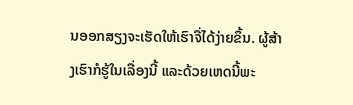ນອອກສຽງຈະເຮັດໃຫ້ເຮົາຈື່ໄດ້ງ່າຍຂຶ້ນ. ຜູ້ສ້າງເຮົາກໍຮູ້ໃນເລື່ອງນີ້ ແລະດ້ວຍເຫດນີ້ພະ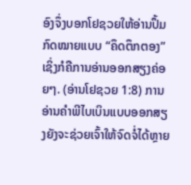ອົງຈຶ່ງບອກໂຢຊວຍໃຫ້ອ່ານປຶ້ມກົດໝາຍແບບ “ຄຶດຕຶກຕອງ” ເຊິ່ງກໍຄືການອ່ານອອກສຽງຄ່ອຍໆ. (ອ່ານໂຢຊວຍ 1:8) ການອ່ານຄຳພີໄບເບິນແບບອອກສຽງຍັງຈະຊ່ວຍເຈົ້າໃຫ້ຈົດຈໍ່ໄດ້ຫຼາຍ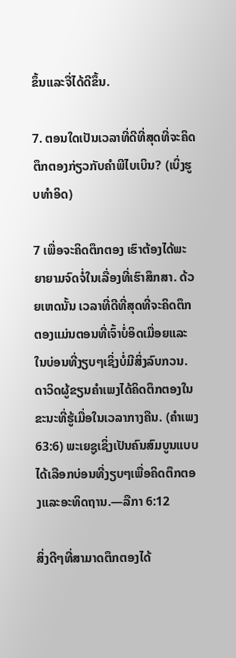ຂຶ້ນແລະຈື່ໄດ້ດີຂຶ້ນ.

7. ຕອນໃດເປັນເວລາທີ່ດີທີ່ສຸດທີ່ຈະຄິດຕຶກຕອງກ່ຽວກັບຄຳພີໄບເບິນ? (ເບິ່ງຮູບທຳອິດ)

7 ເພື່ອຈະຄິດຕຶກຕອງ ເຮົາຕ້ອງໄດ້ພະຍາຍາມຈົດຈໍ່ໃນເລື່ອງທີ່ເຮົາສຶກສາ. ດ້ວຍເຫດນັ້ນ ເວລາທີ່ດີທີ່ສຸດທີ່ຈະຄິດຕຶກຕອງແມ່ນຕອນທີ່ເຈົ້າບໍ່ອິດເມື່ອຍແລະໃນບ່ອນທີ່ງຽບໆເຊິ່ງບໍ່ມີສິ່ງລົບກວນ. ດາວິດຜູ້ຂຽນຄຳເພງໄດ້ຄິດຕຶກຕອງໃນຂະນະທີ່ຮູ້ເມື່ອໃນເວລາກາງຄືນ. (ຄຳເພງ 63:6) ພະເຍຊູເຊິ່ງເປັນຄົນສົມບູນແບບໄດ້ເລືອກບ່ອນທີ່ງຽບໆເພື່ອຄິດຕຶກຕອງແລະອະທິດຖານ.—ລືກາ 6:12

ສິ່ງດີໆທີ່ສາມາດຕຶກຕອງໄດ້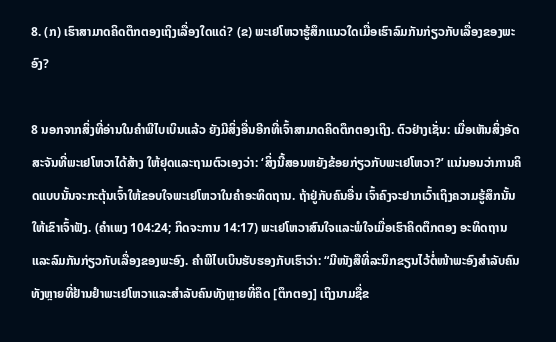8. (ກ) ເຮົາສາມາດຄິດຕຶກຕອງເຖິງເລື່ອງໃດແດ່? (ຂ) ພະເຢໂຫວາຮູ້ສຶກແນວໃດເມື່ອເຮົາລົມກັນກ່ຽວກັບເລື່ອງຂອງພະອົງ?

8 ນອກຈາກສິ່ງທີ່ອ່ານໃນຄຳພີໄບເບິນແລ້ວ ຍັງມີສິ່ງອື່ນອີກທີ່ເຈົ້າສາມາດຄິດຕຶກຕອງເຖິງ. ຕົວຢ່າງເຊັ່ນ: ເມື່ອເຫັນສິ່ງອັດສະຈັນທີ່ພະເຢໂຫວາໄດ້ສ້າງ ໃຫ້ຢຸດແລະຖາມຕົວເອງວ່າ: ‘ສິ່ງນີ້ສອນຫຍັງຂ້ອຍກ່ຽວກັບພະເຢໂຫວາ?’ ແນ່ນອນວ່າການຄິດແບບນັ້ນຈະກະຕຸ້ນເຈົ້າໃຫ້ຂອບໃຈພະເຢໂຫວາໃນຄຳອະທິດຖານ. ຖ້າຢູ່ກັບຄົນອື່ນ ເຈົ້າຄົງຈະຢາກເວົ້າເຖິງຄວາມຮູ້ສຶກນັ້ນໃຫ້ເຂົາເຈົ້າຟັງ. (ຄຳເພງ 104:24; ກິດຈະການ 14:17) ພະເຢໂຫວາສົນໃຈແລະພໍໃຈເມື່ອເຮົາຄິດຕຶກຕອງ ອະທິດຖານ ແລະລົມກັນກ່ຽວກັບເລື່ອງຂອງພະອົງ. ຄຳພີໄບເບິນຮັບຮອງກັບເຮົາວ່າ: “ມີໜັງສືທີ່ລະນຶກຂຽນໄວ້ຕໍ່ໜ້າພະອົງສຳລັບຄົນທັງຫຼາຍທີ່ຢ້ານຢຳພະເຢໂຫວາແລະສຳລັບຄົນທັງຫຼາຍທີ່ຄຶດ [ຕຶກຕອງ] ເຖິງນາມຊື່ຂ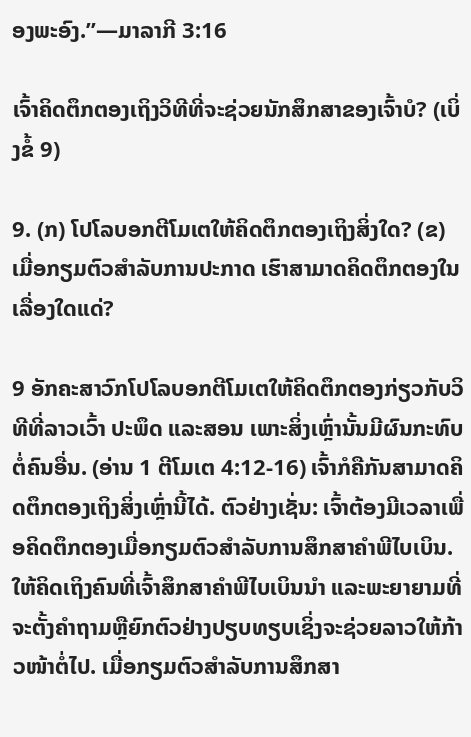ອງພະອົງ.”—ມາລາກີ 3:16

ເຈົ້າຄິດຕຶກຕອງເຖິງວິທີທີ່ຈະຊ່ວຍນັກສຶກສາຂອງເຈົ້າບໍ? (ເບິ່ງຂໍ້ 9)

9. (ກ) ໂປໂລບອກຕີໂມເຕໃຫ້ຄິດຕຶກຕອງເຖິງສິ່ງໃດ? (ຂ) ເມື່ອກຽມຕົວສຳລັບການປະກາດ ເຮົາສາມາດຄິດຕຶກຕອງໃນເລື່ອງໃດແດ່?

9 ອັກຄະສາວົກໂປໂລບອກຕີໂມເຕໃຫ້ຄິດຕຶກຕອງກ່ຽວກັບວິທີທີ່ລາວເວົ້າ ປະພຶດ ແລະສອນ ເພາະສິ່ງເຫຼົ່ານັ້ນມີຜົນກະທົບຕໍ່ຄົນອື່ນ. (ອ່ານ 1 ຕີໂມເຕ 4:12-16) ເຈົ້າກໍຄືກັນສາມາດຄິດຕຶກຕອງເຖິງສິ່ງເຫຼົ່ານີ້ໄດ້. ຕົວຢ່າງເຊັ່ນ: ເຈົ້າຕ້ອງມີເວລາເພື່ອຄິດຕຶກຕອງເມື່ອກຽມຕົວສຳລັບການສຶກສາຄຳພີໄບເບິນ. ໃຫ້ຄິດເຖິງຄົນທີ່ເຈົ້າສຶກສາຄຳພີໄບເບິນນຳ ແລະພະຍາຍາມທີ່ຈະຕັ້ງຄຳຖາມຫຼືຍົກຕົວຢ່າງປຽບທຽບເຊິ່ງຈະຊ່ວຍລາວໃຫ້ກ້າວໜ້າຕໍ່ໄປ. ເມື່ອກຽມຕົວສຳລັບການສຶກສາ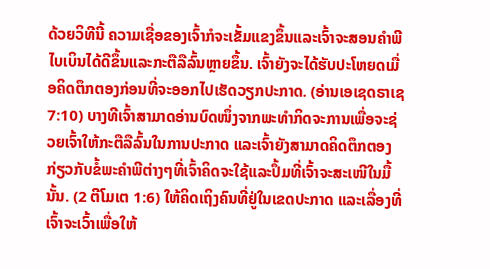ດ້ວຍວິທີນີ້ ຄວາມເຊື່ອຂອງເຈົ້າກໍຈະເຂັ້ມແຂງຂຶ້ນແລະເຈົ້າຈະສອນຄຳພີໄບເບິນໄດ້ດີຂຶ້ນແລະກະຕືລືລົ້ນຫຼາຍຂຶ້ນ. ເຈົ້າຍັງຈະໄດ້ຮັບປະໂຫຍດເມື່ອຄິດຕຶກຕອງກ່ອນທີ່ຈະອອກໄປເຮັດວຽກປະກາດ. (ອ່ານເອເຊດຣາເຊ 7:10) ບາງທີເຈົ້າສາມາດອ່ານບົດໜຶ່ງຈາກພະທຳກິດຈະການເພື່ອຈະຊ່ວຍເຈົ້າໃຫ້ກະຕືລືລົ້ນໃນການປະກາດ ແລະເຈົ້າຍັງສາມາດຄິດຕຶກຕອງກ່ຽວກັບຂໍ້ພະຄຳພີຕ່າງໆທີ່ເຈົ້າຄິດຈະໃຊ້ແລະປຶ້ມທີ່ເຈົ້າຈະສະເໜີໃນມື້ນັ້ນ. (2 ຕີໂມເຕ 1:6) ໃຫ້ຄິດເຖິງຄົນທີ່ຢູ່ໃນເຂດປະກາດ ແລະເລື່ອງທີ່ເຈົ້າຈະເວົ້າເພື່ອໃຫ້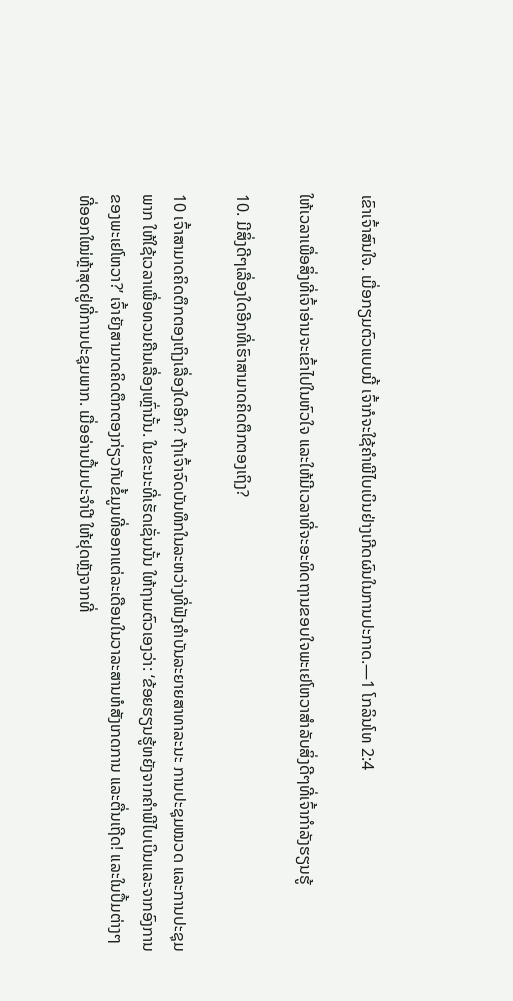ເຂົາເຈົ້າສົນໃຈ. ເມື່ອກຽມຕົວແບບນີ້ ເຈົ້າກໍຈະໃຊ້ຄຳພີໄບເບິນຢ່າງເກີດຜົນໃນການປະກາດ.—1 ໂກລິນໂທ 2:4

ໃຫ້ເວລາເພື່ອສິ່ງທີ່ເຈົ້າອ່ານຈະເຂົ້າໄປໃນຫົວໃຈ ແລະໃຫ້ມີເວລາທີ່ຈະອະທິດຖານຂອບໃຈພະເຢໂຫວາສຳລັບສິ່ງດີໆທີ່ເຈົ້າກຳລັງຮຽນຮູ້

10. ມີສິ່ງດີໆເລື່ອງໃດອີກທີ່ເຮົາສາມາດຄິດຕຶກຕອງເຖິງ?

10 ເຈົ້າສາມາດຄິດຕຶກຕອງເຖິງເລື່ອງໃດອີກ? ຖ້າເຈົ້າຈົດບັນທຶກໃນລະຫວ່າງທີ່ຟັງຄຳບັນລະຍາຍສາທາລະນະ ການປະຊຸມໝວດ ແລະການປະຊຸມພາກ ໃຫ້ໃຊ້ເວລາເພື່ອທວນຄືນເລື່ອງເຫຼົ່ານັ້ນ. ໃນຂະນະທີ່ເຮັດເຊັ່ນນັ້ນ ໃຫ້ຖາມຕົວເອງວ່າ: ‘ຂ້ອຍຮຽນຮູ້ຫຍັງຈາກຄຳພີໄບເບິນແລະຈາກອົງການຂອງພະເຢໂຫວາ?’ ເຈົ້າຍັງສາມາດຄິດຕຶກຕອງກ່ຽວກັບຂໍ້ມູນທີ່ອອກແຕ່ລະເດືອນໃນວາລະສານຫໍສັງເກດການ ແລະຕື່ນເຖີດ! ແລະໃນປຶ້ມຕ່າງໆທີ່ອອກໃໝ່ຫຼ້າສຸດຢູ່ທີ່ການປະຊຸມພາກ. ເມື່ອອ່ານປຶ້ມປະຈຳປີ ໃຫ້ຢຸດຫຼັງຈາກທີ່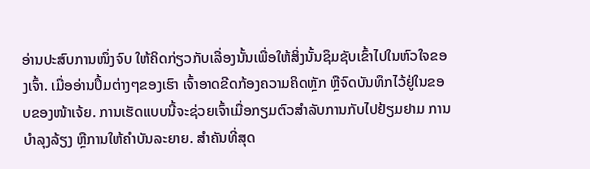ອ່ານປະສົບການໜຶ່ງຈົບ ໃຫ້ຄິດກ່ຽວກັບເລື່ອງນັ້ນເພື່ອໃຫ້ສິ່ງນັ້ນຊຶມຊັບເຂົ້າໄປໃນຫົວໃຈຂອງເຈົ້າ. ເມື່ອອ່ານປຶ້ມຕ່າງໆຂອງເຮົາ ເຈົ້າອາດຂີດກ້ອງຄວາມຄິດຫຼັກ ຫຼືຈົດບັນທຶກໄວ້ຢູ່ໃນຂອບຂອງໜ້າເຈ້ຍ. ການເຮັດແບບນີ້ຈະຊ່ວຍເຈົ້າເມື່ອກຽມຕົວສຳລັບການກັບໄປຢ້ຽມຢາມ ການບຳລຸງລ້ຽງ ຫຼືການໃຫ້ຄຳບັນລະຍາຍ. ສຳຄັນທີ່ສຸດ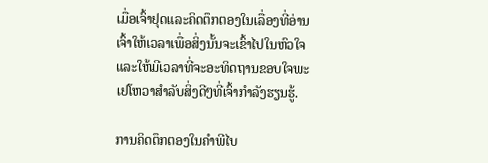ເມື່ອເຈົ້າຢຸດແລະຄິດຕຶກຕອງໃນເລື່ອງທີ່ອ່ານ ເຈົ້າໃຫ້ເວລາເພື່ອສິ່ງນັ້ນຈະເຂົ້າໄປໃນຫົວໃຈ ແລະໃຫ້ມີເວລາທີ່ຈະອະທິດຖານຂອບໃຈພະເຢໂຫວາສຳລັບສິ່ງດີໆທີ່ເຈົ້າກຳລັງຮຽນຮູ້.

ການຄິດຕຶກຕອງໃນຄຳພີໄບ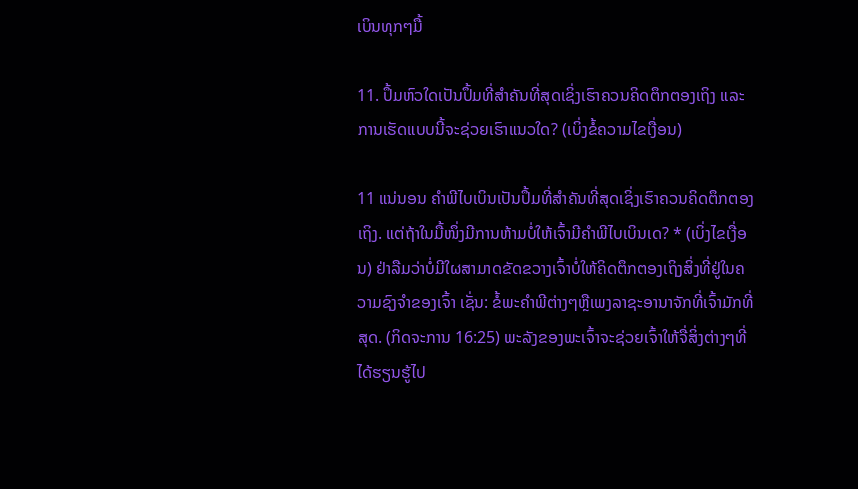ເບິນທຸກໆມື້

11. ປຶ້ມຫົວໃດເປັນປຶ້ມທີ່ສຳຄັນທີ່ສຸດເຊິ່ງເຮົາຄວນຄິດຕຶກຕອງເຖິງ ແລະການເຮັດແບບນີ້ຈະຊ່ວຍເຮົາແນວໃດ? (ເບິ່ງຂໍ້ຄວາມໄຂເງື່ອນ)

11 ແນ່ນອນ ຄຳພີໄບເບິນເປັນປຶ້ມທີ່ສຳຄັນທີ່ສຸດເຊິ່ງເຮົາຄວນຄິດຕຶກຕອງເຖິງ. ແຕ່ຖ້າໃນມື້ໜຶ່ງມີການຫ້າມບໍ່ໃຫ້ເຈົ້າມີຄຳພີໄບເບິນເດ? * (ເບິ່ງໄຂເງື່ອນ) ຢ່າລືມວ່າບໍ່ມີໃຜສາມາດຂັດຂວາງເຈົ້າບໍ່ໃຫ້ຄິດຕຶກຕອງເຖິງສິ່ງທີ່ຢູ່ໃນຄວາມຊົງຈຳຂອງເຈົ້າ ເຊັ່ນ: ຂໍ້ພະຄຳພີຕ່າງໆຫຼືເພງລາຊະອານາຈັກທີ່ເຈົ້າມັກທີ່ສຸດ. (ກິດຈະການ 16:25) ພະລັງຂອງພະເຈົ້າຈະຊ່ວຍເຈົ້າໃຫ້ຈື່ສິ່ງຕ່າງໆທີ່ໄດ້ຮຽນຮູ້ໄປ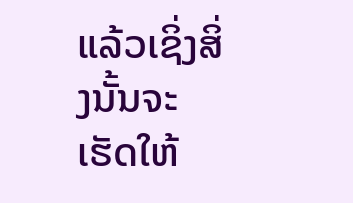ແລ້ວເຊິ່ງສິ່ງນັ້ນຈະເຮັດໃຫ້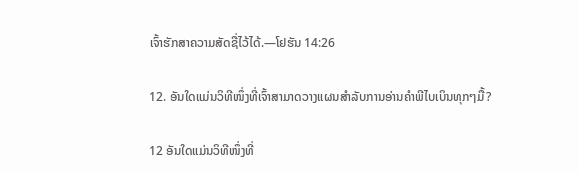ເຈົ້າຮັກສາຄວາມສັດຊື່ໄວ້ໄດ້.—ໂຢຮັນ 14:26

12. ອັນໃດແມ່ນວິທີໜຶ່ງທີ່ເຈົ້າສາມາດວາງແຜນສຳລັບການອ່ານຄຳພີໄບເບິນທຸກໆມື້?

12 ອັນໃດແມ່ນວິທີໜຶ່ງທີ່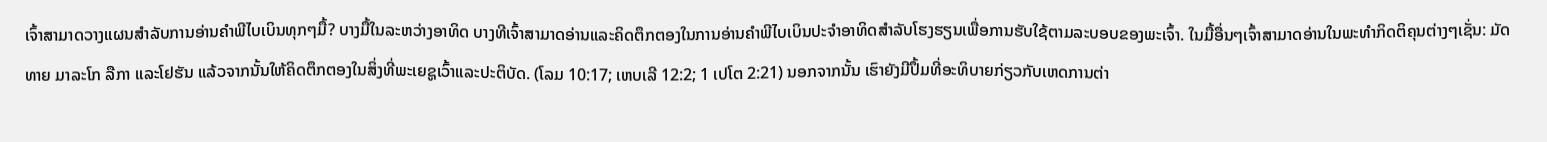ເຈົ້າສາມາດວາງແຜນສຳລັບການອ່ານຄຳພີໄບເບິນທຸກໆມື້? ບາງມື້ໃນລະຫວ່າງອາທິດ ບາງທີເຈົ້າສາມາດອ່ານແລະຄິດຕຶກຕອງໃນການອ່ານຄຳພີໄບເບິນປະຈຳອາທິດສຳລັບໂຮງຮຽນເພື່ອການຮັບໃຊ້ຕາມລະບອບຂອງພະເຈົ້າ. ໃນມື້ອື່ນໆເຈົ້າສາມາດອ່ານໃນພະທຳກິດຕິຄຸນຕ່າງໆເຊັ່ນ: ມັດທາຍ ມາລະໂກ ລືກາ ແລະໂຢຮັນ ແລ້ວຈາກນັ້ນໃຫ້ຄິດຕຶກຕອງໃນສິ່ງທີ່ພະເຍຊູເວົ້າແລະປະຕິບັດ. (ໂລມ 10:17; ເຫບເລີ 12:2; 1 ເປໂຕ 2:21) ນອກຈາກນັ້ນ ເຮົາຍັງມີປຶ້ມທີ່ອະທິບາຍກ່ຽວກັບເຫດການຕ່າ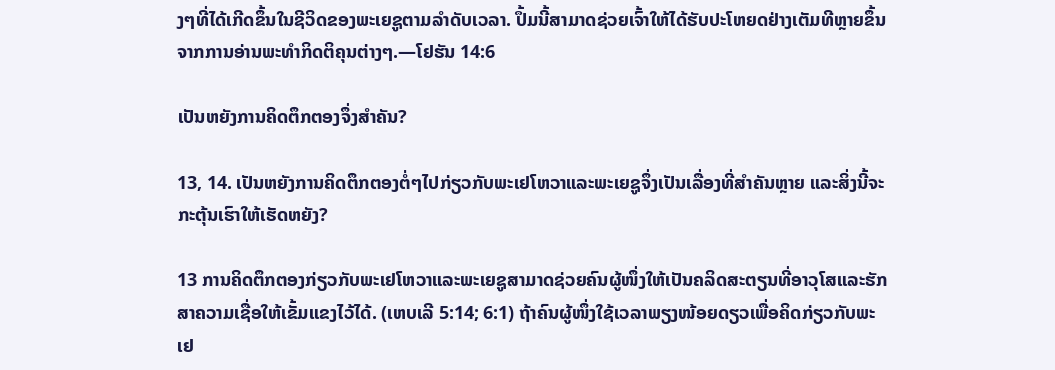ງໆທີ່ໄດ້ເກີດຂຶ້ນໃນຊີວິດຂອງພະເຍຊູຕາມລຳດັບເວລາ. ປຶ້ມນີ້ສາມາດຊ່ວຍເຈົ້າໃຫ້ໄດ້ຮັບປະໂຫຍດຢ່າງເຕັມທີຫຼາຍຂຶ້ນຈາກການອ່ານພະທຳກິດຕິຄຸນຕ່າງໆ.—ໂຢຮັນ 14:6

ເປັນຫຍັງການຄິດຕຶກຕອງຈຶ່ງສຳຄັນ?

13, 14. ເປັນຫຍັງການຄິດຕຶກຕອງຕໍ່ໆໄປກ່ຽວກັບພະເຢໂຫວາແລະພະເຍຊູຈຶ່ງເປັນເລື່ອງທີ່ສຳຄັນຫຼາຍ ແລະສິ່ງນີ້ຈະກະຕຸ້ນເຮົາໃຫ້ເຮັດຫຍັງ?

13 ການຄິດຕຶກຕອງກ່ຽວກັບພະເຢໂຫວາແລະພະເຍຊູສາມາດຊ່ວຍຄົນຜູ້ໜຶ່ງໃຫ້ເປັນຄລິດສະຕຽນທີ່ອາວຸໂສແລະຮັກສາຄວາມເຊື່ອໃຫ້ເຂັ້ມແຂງໄວ້ໄດ້. (ເຫບເລີ 5:14; 6:1) ຖ້າຄົນຜູ້ໜຶ່ງໃຊ້ເວລາພຽງໜ້ອຍດຽວເພື່ອຄິດກ່ຽວກັບພະເຢ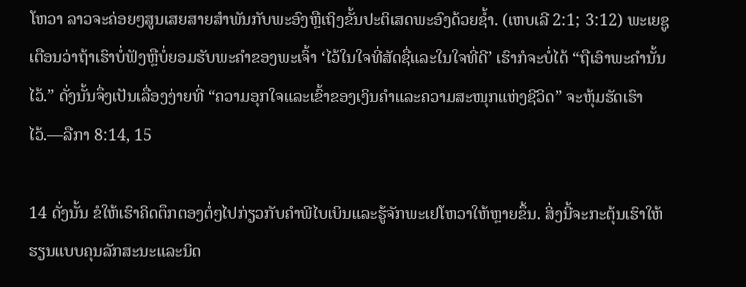ໂຫວາ ລາວຈະຄ່ອຍໆສູນເສຍສາຍສຳພັນກັບພະອົງຫຼືເຖິງຂັ້ນປະຕິເສດພະອົງດ້ວຍຊໍ້າ. (ເຫບເລີ 2:1; 3:12) ພະເຍຊູເຕືອນວ່າຖ້າເຮົາບໍ່ຟັງຫຼືບໍ່ຍອມຮັບພະຄຳຂອງພະເຈົ້າ ‘ໄວ້ໃນໃຈທີ່ສັດຊື່ແລະໃນໃຈທີ່ດີ’ ເຮົາກໍຈະບໍ່ໄດ້ “ຖືເອົາພະຄຳນັ້ນໄວ້.” ດັ່ງນັ້ນຈຶ່ງເປັນເລື່ອງງ່າຍທີ່ “ຄວາມອຸກໃຈແລະເຂົ້າຂອງເງິນຄຳແລະຄວາມສະໜຸກແຫ່ງຊີວິດ” ຈະຫຸ້ມຮັດເຮົາໄວ້.—ລືກາ 8:14, 15

14 ດັ່ງນັ້ນ ຂໍໃຫ້ເຮົາຄິດຕຶກຕອງຕໍ່ໆໄປກ່ຽວກັບຄຳພີໄບເບິນແລະຮູ້ຈັກພະເຢໂຫວາໃຫ້ຫຼາຍຂຶ້ນ. ສິ່ງນີ້ຈະກະຕຸ້ນເຮົາໃຫ້ຮຽນແບບຄຸນລັກສະນະແລະນິດ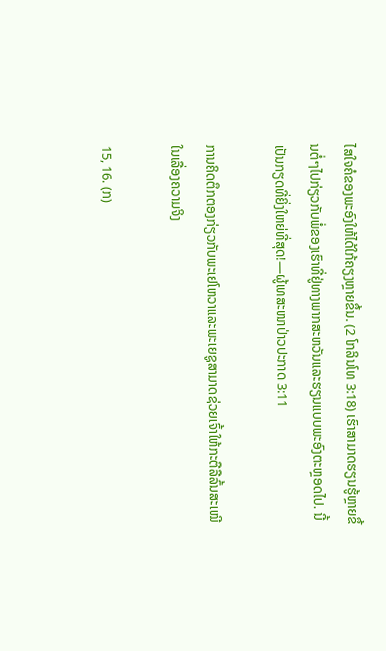ໄສໃຈຄໍຂອງພະອົງໃຫ້ໄດ້ໃກ້ຄຽງຫຼາຍຂຶ້ນ. (2 ໂກລິນໂທ 3:18) ເຮົາສາມາດຮຽນຮູ້ຫຼາຍຂຶ້ນຕໍ່ໆໄປກ່ຽວກັບພໍ່ຂອງເຮົາທີ່ຢູ່ທາງພາກສະຫວັນແລະຮຽນແບບພະອົງຕະຫຼອດໄປ. ນີ້ເປັນກຽດທີ່ຍິ່ງໃຫຍ່ທີ່ສຸດ!—ຜູ້ເທສະໜາປ່າວປະກາດ 3:11

ການຄິດຕຶກຕອງກ່ຽວກັບພະເຢໂຫວາແລະພະເຍຊູສາມາດຊ່ວຍເຈົ້າໃຫ້ກະຕືລືລົ້ນສະເໝີໃນເລື່ອງຄວາມຈິງ

15, 16. (ກ)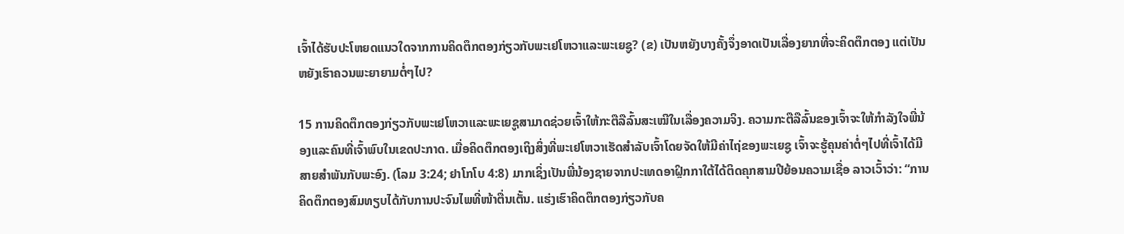ເຈົ້າໄດ້ຮັບປະໂຫຍດແນວໃດຈາກການຄິດຕຶກຕອງກ່ຽວກັບພະເຢໂຫວາແລະພະເຍຊູ? (ຂ) ເປັນຫຍັງບາງຄັ້ງຈຶ່ງອາດເປັນເລື່ອງຍາກທີ່ຈະຄິດຕຶກຕອງ ແຕ່ເປັນຫຍັງເຮົາຄວນພະຍາຍາມຕໍ່ໆໄປ?

15 ການຄິດຕຶກຕອງກ່ຽວກັບພະເຢໂຫວາແລະພະເຍຊູສາມາດຊ່ວຍເຈົ້າໃຫ້ກະຕືລືລົ້ນສະເໝີໃນເລື່ອງຄວາມຈິງ. ຄວາມກະຕືລືລົ້ນຂອງເຈົ້າຈະໃຫ້ກຳລັງໃຈພີ່ນ້ອງແລະຄົນທີ່ເຈົ້າພົບໃນເຂດປະກາດ. ເມື່ອຄິດຕຶກຕອງເຖິງສິ່ງທີ່ພະເຢໂຫວາເຮັດສຳລັບເຈົ້າໂດຍຈັດໃຫ້ມີຄ່າໄຖ່ຂອງພະເຍຊູ ເຈົ້າຈະຮູ້ຄຸນຄ່າຕໍ່ໆໄປທີ່ເຈົ້າໄດ້ມີສາຍສຳພັນກັບພະອົງ. (ໂລມ 3:24; ຢາໂກໂບ 4:8) ມາກເຊິ່ງເປັນພີ່ນ້ອງຊາຍຈາກປະເທດອາຝຼິກກາໃຕ້ໄດ້ຕິດຄຸກສາມປີຍ້ອນຄວາມເຊື່ອ ລາວເວົ້າວ່າ: “ການຄິດຕຶກຕອງສົມທຽບໄດ້ກັບການປະຈົນໄພທີ່ໜ້າຕື່ນເຕັ້ນ. ແຮ່ງເຮົາຄິດຕຶກຕອງກ່ຽວກັບຄ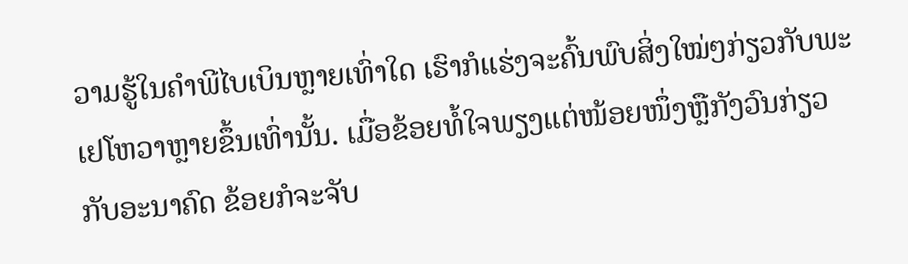ວາມຮູ້ໃນຄຳພີໄບເບິນຫຼາຍເທົ່າໃດ ເຮົາກໍແຮ່ງຈະຄົ້ນພົບສິ່ງໃໝ່ໆກ່ຽວກັບພະເຢໂຫວາຫຼາຍຂຶ້ນເທົ່ານັ້ນ. ເມື່ອຂ້ອຍທໍ້ໃຈພຽງແຕ່ໜ້ອຍໜຶ່ງຫຼືກັງວົນກ່ຽວກັບອະນາຄົດ ຂ້ອຍກໍຈະຈັບ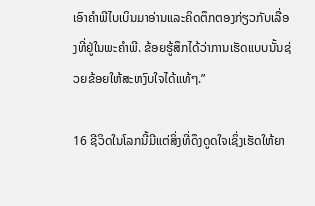ເອົາຄຳພີໄບເບິນມາອ່ານແລະຄິດຕຶກຕອງກ່ຽວກັບເລື່ອງທີ່ຢູ່ໃນພະຄຳພີ. ຂ້ອຍຮູ້ສຶກໄດ້ວ່າການເຮັດແບບນັ້ນຊ່ວຍຂ້ອຍໃຫ້ສະຫງົບໃຈໄດ້ແທ້ໆ.”

16 ຊີວິດໃນໂລກນີ້ມີແຕ່ສິ່ງທີ່ດຶງດູດໃຈເຊິ່ງເຮັດໃຫ້ຍາ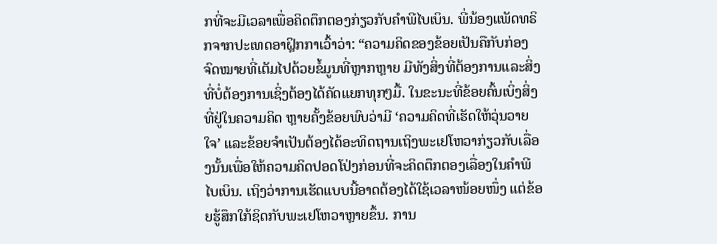ກທີ່ຈະມີເວລາເພື່ອຄິດຕຶກຕອງກ່ຽວກັບຄຳພີໄບເບິນ. ພີ່ນ້ອງແພັດທຣິກຈາກປະເທດອາຝຼິກກາເວົ້າວ່າ: “ຄວາມຄິດຂອງຂ້ອຍເປັນຄືກັບກ່ອງຈົດໝາຍທີ່ເຕັມໄປດ້ວຍຂໍ້ມູນທີ່ຫຼາກຫຼາຍ ມີທັງສິ່ງທີ່ຕ້ອງການແລະສິ່ງທີ່ບໍ່ຕ້ອງການເຊິ່ງຕ້ອງໄດ້ຄັດແຍກທຸກໆມື້. ໃນຂະນະທີ່ຂ້ອຍຄົ້ນເບິ່ງສິ່ງທີ່ຢູ່ໃນຄວາມຄິດ ຫຼາຍຄັ້ງຂ້ອຍພົບວ່າມີ ‘ຄວາມຄິດທີ່ເຮັດໃຫ້ວຸ່ນວາຍໃຈ’ ແລະຂ້ອຍຈຳເປັນຕ້ອງໄດ້ອະທິດຖານເຖິງພະເຢໂຫວາກ່ຽວກັບເລື່ອງນັ້ນເພື່ອໃຫ້ຄວາມຄິດປອດໂປ່ງກ່ອນທີ່ຈະຄິດຕຶກຕອງເລື່ອງໃນຄຳພີໄບເບິນ. ເຖິງວ່າການເຮັດແບບນີ້ອາດຕ້ອງໄດ້ໃຊ້ເວລາໜ້ອຍໜຶ່ງ ແຕ່ຂ້ອຍຮູ້ສຶກໃກ້ຊິດກັບພະເຢໂຫວາຫຼາຍຂຶ້ນ. ການ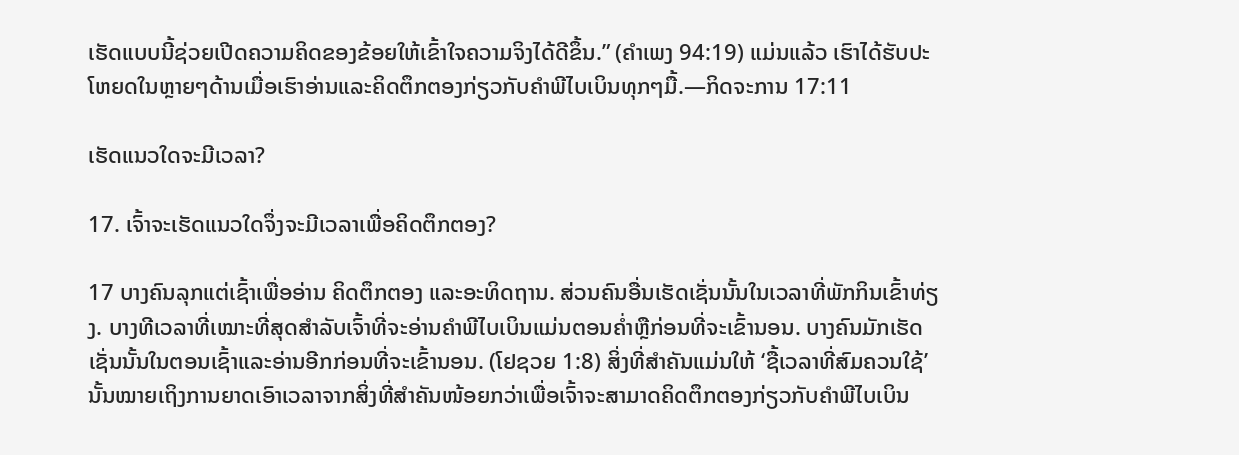ເຮັດແບບນີ້ຊ່ວຍເປີດຄວາມຄິດຂອງຂ້ອຍໃຫ້ເຂົ້າໃຈຄວາມຈິງໄດ້ດີຂຶ້ນ.” (ຄຳເພງ 94:19) ແມ່ນແລ້ວ ເຮົາໄດ້ຮັບປະໂຫຍດໃນຫຼາຍໆດ້ານເມື່ອເຮົາອ່ານແລະຄິດຕຶກຕອງກ່ຽວກັບຄຳພີໄບເບິນທຸກໆມື້.—ກິດຈະການ 17:11

ເຮັດແນວໃດຈະມີເວລາ?

17. ເຈົ້າຈະເຮັດແນວໃດຈຶ່ງຈະມີເວລາເພື່ອຄິດຕຶກຕອງ?

17 ບາງຄົນລຸກແຕ່ເຊົ້າເພື່ອອ່ານ ຄິດຕຶກຕອງ ແລະອະທິດຖານ. ສ່ວນຄົນອື່ນເຮັດເຊັ່ນນັ້ນໃນເວລາທີ່ພັກກິນເຂົ້າທ່ຽງ. ບາງທີເວລາທີ່ເໝາະທີ່ສຸດສຳລັບເຈົ້າທີ່ຈະອ່ານຄຳພີໄບເບິນແມ່ນຕອນຄໍ່າຫຼືກ່ອນທີ່ຈະເຂົ້ານອນ. ບາງຄົນມັກເຮັດເຊັ່ນນັ້ນໃນຕອນເຊົ້າແລະອ່ານອີກກ່ອນທີ່ຈະເຂົ້ານອນ. (ໂຢຊວຍ 1:8) ສິ່ງທີ່ສຳຄັນແມ່ນໃຫ້ ‘ຊື້ເວລາທີ່ສົມຄວນໃຊ້’ ນັ້ນໝາຍເຖິງການຍາດເອົາເວລາຈາກສິ່ງທີ່ສຳຄັນໜ້ອຍກວ່າເພື່ອເຈົ້າຈະສາມາດຄິດຕຶກຕອງກ່ຽວກັບຄຳພີໄບເບິນ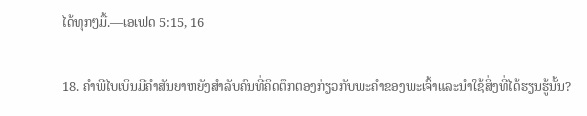ໄດ້ທຸກໆມື້.—ເອເຟດ 5:15, 16

18. ຄຳພີໄບເບິນມີຄຳສັນຍາຫຍັງສຳລັບຄົນທີ່ຄິດຕຶກຕອງກ່ຽວກັບພະຄຳຂອງພະເຈົ້າແລະນຳໃຊ້ສິ່ງທີ່ໄດ້ຮຽນຮູ້ນັ້ນ?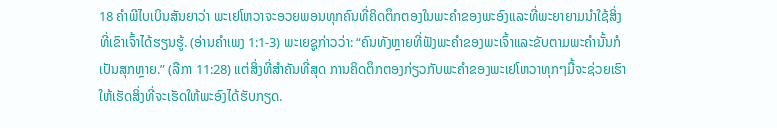18 ຄຳພີໄບເບິນສັນຍາວ່າ ພະເຢໂຫວາຈະອວຍພອນທຸກຄົນທີ່ຄິດຕຶກຕອງໃນພະຄຳຂອງພະອົງແລະທີ່ພະຍາຍາມນຳໃຊ້ສິ່ງທີ່ເຂົາເຈົ້າໄດ້ຮຽນຮູ້. (ອ່ານຄຳເພງ 1:1-3) ພະເຍຊູກ່າວວ່າ: “ຄົນທັງຫຼາຍທີ່ຟັງພະຄຳຂອງພະເຈົ້າແລະຂັບຕາມພະຄຳນັ້ນກໍເປັນສຸກຫຼາຍ.” (ລືກາ 11:28) ແຕ່ສິ່ງທີ່ສຳຄັນທີ່ສຸດ ການຄິດຕຶກຕອງກ່ຽວກັບພະຄຳຂອງພະເຢໂຫວາທຸກໆມື້ຈະຊ່ວຍເຮົາໃຫ້ເຮັດສິ່ງທີ່ຈະເຮັດໃຫ້ພະອົງໄດ້ຮັບກຽດ.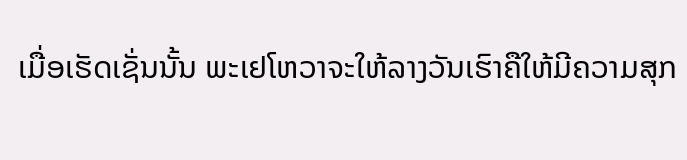ເມື່ອເຮັດເຊັ່ນນັ້ນ ພະເຢໂຫວາຈະໃຫ້ລາງວັນເຮົາຄືໃຫ້ມີຄວາມສຸກ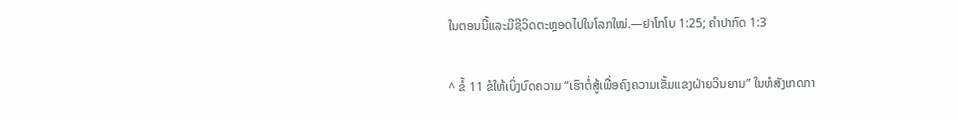ໃນຕອນນີ້ແລະມີຊີວິດຕະຫຼອດໄປໃນໂລກໃໝ່.—ຢາໂກໂບ 1:25; ຄຳປາກົດ 1:3

^ ຂໍ້ 11 ຂໍໃຫ້ເບິ່ງບົດຄວາມ “ເຮົາຕໍ່ສູ້ເພື່ອຄົງຄວາມເຂັ້ມແຂງຝ່າຍວິນຍານ” ໃນຫໍສັງເກດກາ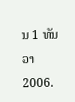ນ 1 ທັນວາ 2006.